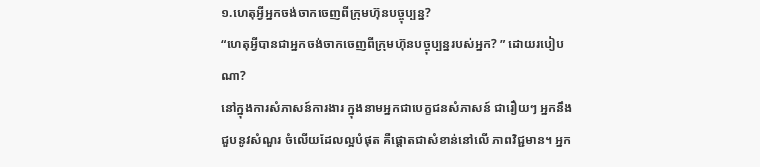១.ហេតុអ្វីអ្នកចង់ចាកចេញពីក្រុមហ៊ុនបច្ចុប្បន្ន?
“ហេតុអ្វីបានជាអ្នកចង់ចាកចេញពីក្រុមហ៊ុនបច្ចុប្បន្នរបស់អ្នក? ” ដោយរបៀបណា?
នៅក្នុងការសំភាសន៍ការងារ ក្នុងនាមអ្នកជាបេក្ខជនសំភាសន៍ ជារឿយៗ អ្នកនឹងជួបនូវសំណួរ ចំលើយដែលល្អបំផុត គឺផ្តោតជាសំខាន់នៅលើ ភាពវិជ្ជមាន។ អ្នក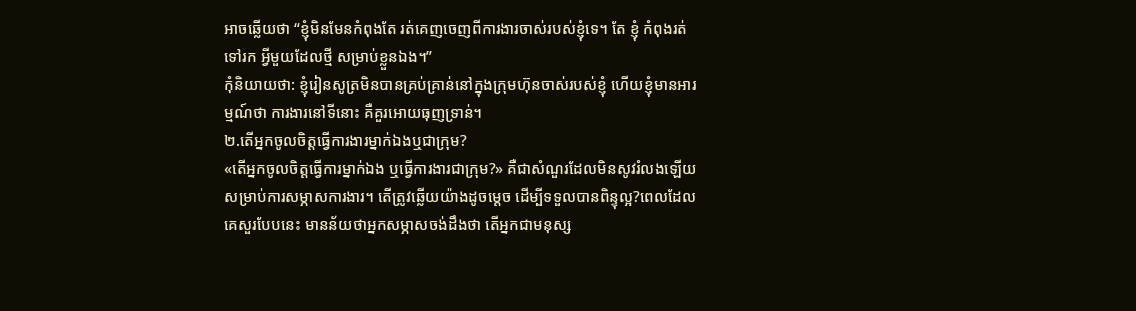អាចឆ្លើយថា “ខ្ញុំមិនមែនកំពុងតែ រត់គេញចេញពីការងារចាស់របស់ខ្ញុំទេ។ តែ ខ្ញុំ កំពុងរត់ទៅរក អ្វីមួយដែលថ្មី សម្រាប់ខ្លួនឯង។”
កុំនិយាយថា: ខ្ញុំរៀនសូត្រមិនបានគ្រប់គ្រាន់នៅក្នុងក្រុមហ៊ុនចាស់របស់ខ្ញុំ ហើយខ្ញុំមានអារម្មណ៍ថា ការងារនៅទីនោះ គឺគួរអោយធុញទ្រាន់។
២.តើអ្នកចូលចិត្តធ្វើការងារម្នាក់ឯងឬជាក្រុម?
«តើអ្នកចូលចិត្តធ្វើការម្នាក់ឯង ឬធ្វើការងារជាក្រុម?» គឺជាសំណួរដែលមិនសូវរំលងឡើយ សម្រាប់ការសម្ភាសការងារ។ តើត្រូវឆ្លើយយ៉ាងដូចម្តេច ដើម្បីទទួលបានពិន្ទុល្អ?ពេលដែលគេសួរបែបនេះ មានន័យថាអ្នកសម្ភាសចង់ដឹងថា តើអ្នកជាមនុស្ស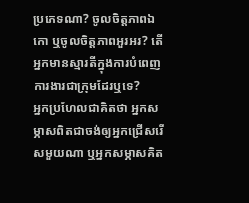ប្រភេទណា? ចូលចិត្តភាពឯកោ ឬចូលចិត្តភាពអួរអរ? តើអ្នកមានស្មារតីក្នុងការបំពេញការងារជាក្រុមដែរឬទេ?
អ្នកប្រហែលជាគិតថា អ្នកសម្ភាសពិតជាចង់ឲ្យអ្នកជ្រើសរើសមួយណា ឬអ្នកសម្ភាសគិត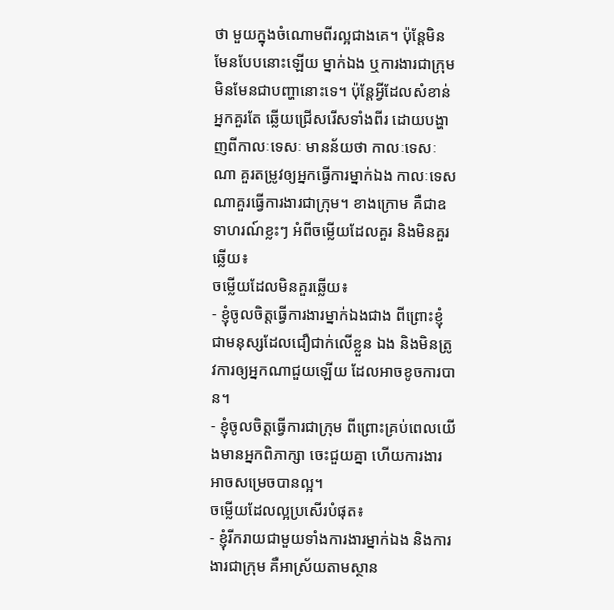ថា មួយក្នុងចំណោមពីរល្អជាងគេ។ ប៉ុន្តែមិនមែនបែបនោះឡើយ ម្នាក់ឯង ឬការងារជាក្រុម មិនមែនជាបញ្ហានោះទេ។ ប៉ុន្តែអ្វីដែលសំខាន់អ្នកគួរតែ ឆ្លើយជ្រើសរើសទាំងពីរ ដោយបង្ហាញពីកាលៈទេសៈ មានន័យថា កាលៈទេសៈណា គួរតម្រូវឲ្យអ្នកធ្វើការម្នាក់ឯង កាលៈទេសណាគួរធ្វើការងារជាក្រុម។ ខាងក្រោម គឺជាឧទាហរណ៍ខ្លះៗ អំពីចម្លើយដែលគួរ និងមិនគួរឆ្លើយ៖
ចម្លើយដែលមិនគួរឆ្លើយ៖
- ខ្ញុំចូលចិត្តធ្វើការងារម្នាក់ឯងជាង ពីព្រោះខ្ញុំជាមនុស្សដែលជឿជាក់លើខ្លួន ឯង និងមិនត្រូវការឲ្យអ្នកណាជួយឡើយ ដែលអាចខូចការបាន។
- ខ្ញុំចូលចិត្តធ្វើការជាក្រុម ពីព្រោះគ្រប់ពេលយើងមានអ្នកពិភាក្សា ចេះជួយគ្នា ហើយការងារអាចសម្រេចបានល្អ។
ចម្លើយដែលល្អប្រសើរបំផុត៖
- ខ្ញុំរីករាយជាមួយទាំងការងារម្នាក់ឯង និងការងារជាក្រុម គឺអាស្រ័យតាមស្ថាន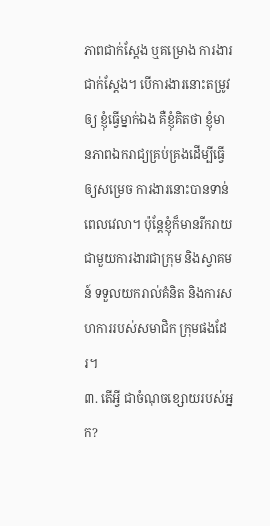ភាពជាក់ស្តែង ឬគម្រោង ការងារជាក់ស្តែង។ បើការងារនោះតម្រូវឲ្យ ខ្ញុំធ្វើម្នាក់ឯង គឺខ្ញុំគិតថា ខ្ញុំមានភាពឯករាជ្យគ្រប់គ្រងដើម្បីធ្វើ ឲ្យសម្រេច ការងារនោះបានទាន់ពេលវេលា។ ប៉ុន្តែខ្ញុំក៏មានរីករាយជាមួយការងារជាក្រុម និងស្វាគមន៍ ទទួលយករាល់គំនិត និងការសហការរបស់សមាជិក ក្រុមផងដែរ។
៣. តើអ្វី ជាចំណុចខ្សោយរបស់អ្នក?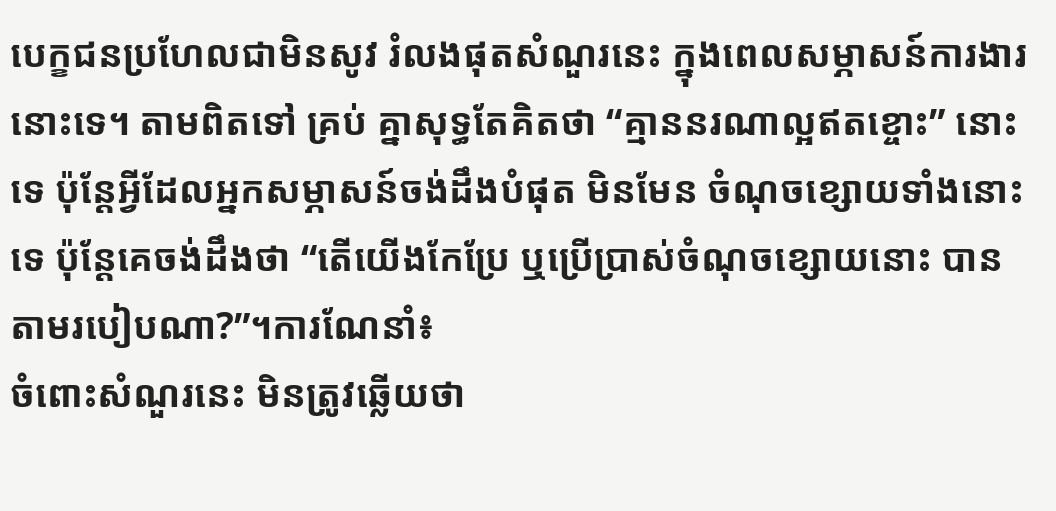បេក្ខជនប្រហែលជាមិនសូវ រំលងផុតសំណួរនេះ ក្នុងពេលសម្ភាសន៍ការងារនោះទេ។ តាមពិតទៅ គ្រប់ គ្នាសុទ្ធតែគិតថា “គ្មាននរណាល្អឥតខ្ចោះ” នោះទេ ប៉ុន្តែអ្វីដែលអ្នកសម្ភាសន៍ចង់ដឹងបំផុត មិនមែន ចំណុចខ្សោយទាំងនោះទេ ប៉ុន្តែគេចង់ដឹងថា “តើយើងកែប្រែ ឬប្រើប្រាស់ចំណុចខ្សោយនោះ បានតាមរបៀបណា?”។ការណែនាំ៖
ចំពោះសំណួរនេះ មិនត្រូវឆ្លើយថា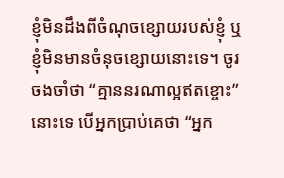ខ្ញុំមិនដឹងពីចំណុចខ្សោយរបស់ខ្ញុំ ឬ ខ្ញុំមិនមានចំនុចខ្សោយនោះទេ។ ចូរចងចាំថា “គ្មាននរណាល្អឥតខ្ចោះ” នោះទេ បើអ្នកប្រាប់គេថា “អ្នក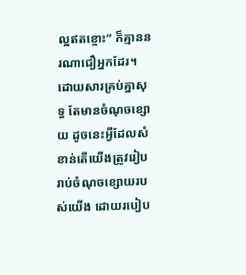ល្អឥតខ្ចោះ” ក៏គ្មាននរណាជឿអ្នកដែរ។ ដោយសារគ្រប់គ្នាសុទ្ធ តែមានចំណុចខ្សោយ ដូចនេះអ្វីដែលសំខាន់តើយើងត្រូវរៀបរាប់ចំណុចខ្សោយរបស់យើង ដោយរបៀប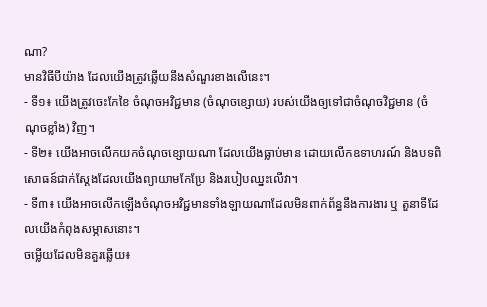ណា?
មានវិធីបីយ៉ាង ដែលយើងត្រូវឆ្លើយនឹងសំណួរខាងលើនេះ។
- ទី១៖ យើងត្រូវចេះកែខៃ ចំណុចអវិជ្ជមាន (ចំណុចខ្សោយ) របស់យើងឲ្យទៅជាចំណុចវិជ្ជមាន (ចំណុចខ្លាំង) វិញ។
- ទី២៖ យើងអាចលើកយកចំណុចខ្សោយណា ដែលយើងធ្លាប់មាន ដោយលើកឧទាហរណ៍ និងបទពិសោធន៍ជាក់ស្តែងដែលយើងព្យាយាមកែប្រែ និងរបៀបឈ្នះលើវា។
- ទី៣៖ យើងអាចលើកឡើងចំណុចអវិជ្ជមានទាំងឡាយណាដែលមិនពាក់ព័ន្ធនឹងការងារ ឬ តួនាទីដែលយើងកំពុងសម្ភាសនោះ។
ចម្លើយដែលមិនគួរឆ្លើយ៖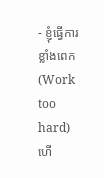- ខ្ញុំធ្វើការខ្លាំងពេក (Work too hard) ហើ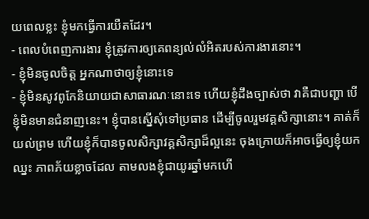យពេលខ្លះ ខ្ញុំមកធ្វើការយឺតដែរ។
- ពេលបំពេញការងារ ខ្ញុំត្រូវការឲ្យគេពន្យល់លំអិតរបស់ការងារនោះ។
- ខ្ញុំមិនចូលចិត្ត អ្នកណាថាឲ្យខ្ញុំនោះទេ
- ខ្ញុំមិនសូវពូកែនិយាយជាសាធារណៈនោះទេ ហើយខ្ញុំដឹងច្បាស់ថា វាគឺជាបញ្ហា បើខ្ញុំមិនមានជំនាញនេះ។ ខ្ញុំបានស្នើសុំទៅប្រធាន ដើម្បីចូលរួមវគ្គសិក្សានោះ។ គាត់ក៏យល់ព្រម ហើយខ្ញុំក៏បានចូលសិក្សាវគ្គសិក្សាដ៏ល្អនេះ ចុងក្រោយក៏អាចធ្វើឲ្យខ្ញុំយកឈ្នះ ភាពភ័យខ្លាចដែល តាមលងខ្ញុំជាយូរឆ្នាំមកហើ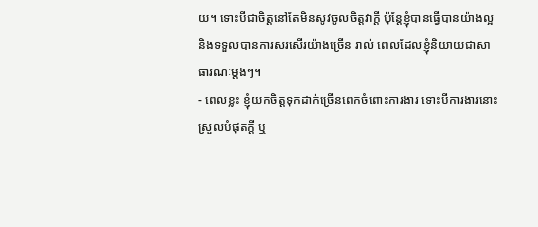យ។ ទោះបីជាចិត្តនៅតែមិនសូវចូលចិត្តវាក្តី ប៉ុន្តែខ្ញុំបានធ្វើបានយ៉ាងល្អ និងទទួលបានការសរសើរយ៉ាងច្រើន រាល់ ពេលដែលខ្ញុំនិយាយជាសាធារណៈម្តងៗ។
- ពេលខ្លះ ខ្ញុំយកចិត្តទុកដាក់ច្រើនពេកចំពោះការងារ ទោះបីការងារនោះស្រួលបំផុតក្តី ឬ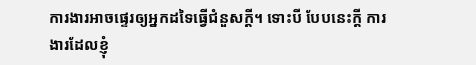ការងារអាចផ្ទេរឲ្យអ្នកដទៃធ្វើជំនួសក្តី។ ទោះបី បែបនេះក្ដី ការងារដែលខ្ញុំ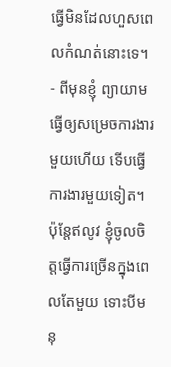ធ្វើមិនដែលហួសពេលកំណត់នោះទេ។
- ពីមុនខ្ញុំ ព្យាយាមធ្វើឲ្យសម្រេចការងារមួយហើយ ទើបធ្វើការងារមួយទៀត។ ប៉ុន្តែឥលូវ ខ្ញុំចូលចិត្តធ្វើការច្រើនក្នុងពេលតែមួយ ទោះបីមនុ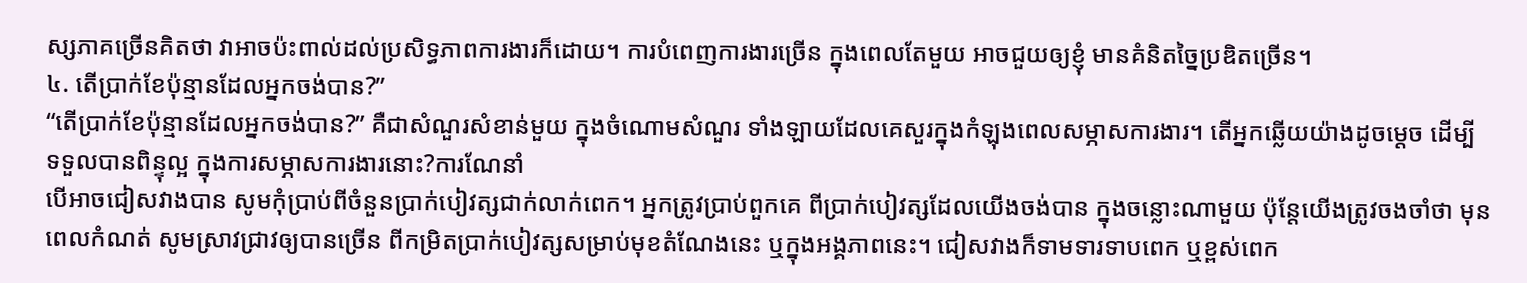ស្សភាគច្រើនគិតថា វាអាចប៉ះពាល់ដល់ប្រសិទ្ធភាពការងារក៏ដោយ។ ការបំពេញការងារច្រើន ក្នុងពេលតែមួយ អាចជួយឲ្យខ្ញុំ មានគំនិតច្នៃប្រឌិតច្រើន។
៤. តើប្រាក់ខែប៉ុន្មានដែលអ្នកចង់បាន?”
“តើប្រាក់ខែប៉ុន្មានដែលអ្នកចង់បាន?” គឺជាសំណួរសំខាន់មួយ ក្នុងចំណោមសំណួរ ទាំងឡាយដែលគេសួរក្នុងកំឡុងពេលសម្ភាសការងារ។ តើអ្នកឆ្លើយយ៉ាងដូចម្តេច ដើម្បី ទទួលបានពិន្ទុល្អ ក្នុងការសម្ភាសការងារនោះ?ការណែនាំ
បើអាចជៀសវាងបាន សូមកុំប្រាប់ពីចំនួនប្រាក់បៀវត្សជាក់លាក់ពេក។ អ្នកត្រូវប្រាប់ពួកគេ ពីប្រាក់បៀវត្សដែលយើងចង់បាន ក្នុងចន្លោះណាមួយ ប៉ុន្តែយើងត្រូវចងចាំថា មុនពេលកំណត់ សូមស្រាវជ្រាវឲ្យបានច្រើន ពីកម្រិតប្រាក់បៀវត្សសម្រាប់មុខតំណែងនេះ ឬក្នុងអង្គភាពនេះ។ ជៀសវាងក៏ទាមទារទាបពេក ឬខ្ពស់ពេក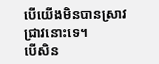បើយើងមិនបានស្រាវជ្រាវនោះទេ។
បើសិន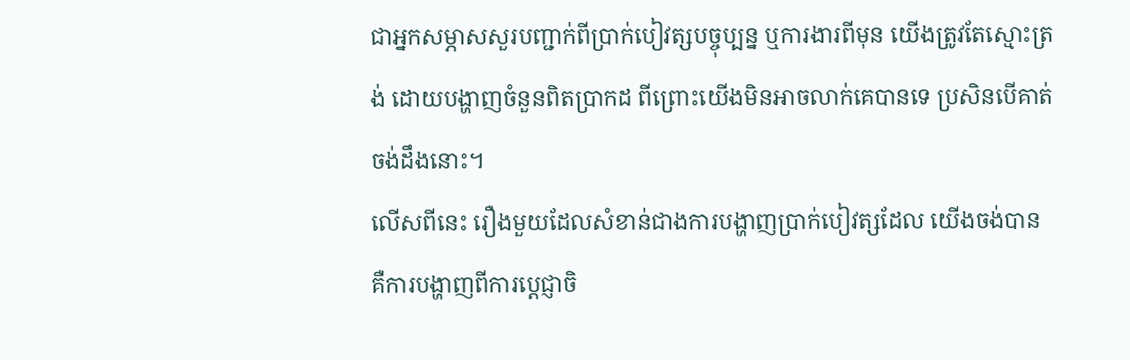ជាអ្នកសម្ភាសសួរបញ្ជាក់ពីប្រាក់បៀវត្សបច្ចុប្បន្ន ឬការងារពីមុន យើងត្រូវតែស្មោះត្រង់ ដោយបង្ហាញចំនួនពិតប្រាកដ ពីព្រោះយើងមិនអាចលាក់គេបានទេ ប្រសិនបើគាត់ចង់ដឹងនោះ។
លើសពីនេះ រឿងមួយដែលសំខាន់ជាងការបង្ហាញប្រាក់បៀវត្សដែល យើងចង់បាន គឺការបង្ហាញពីការប្តេជ្ញាចិ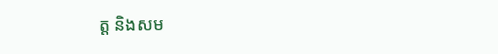ត្ត និងសម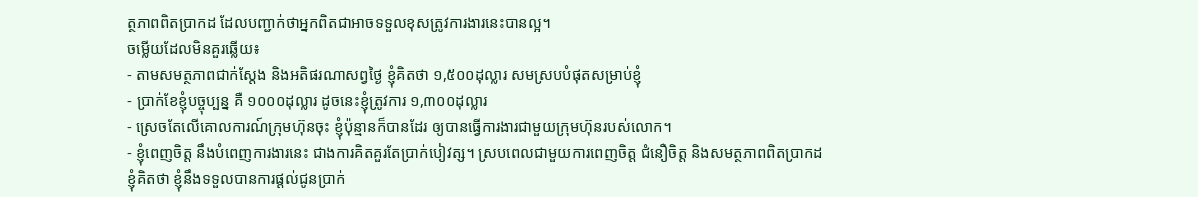ត្ថភាពពិតប្រាកដ ដែលបញ្ជាក់ថាអ្នកពិតជាអាចទទួលខុសត្រូវការងារនេះបានល្អ។
ចម្លើយដែលមិនគួរឆ្លើយ៖
- តាមសមត្ថភាពជាក់ស្តែង និងអតិផរណាសព្វថ្ងៃ ខ្ញុំគិតថា ១,៥០០ដុល្លារ សមស្របបំផុតសម្រាប់ខ្ញុំ
- ប្រាក់ខែខ្ញុំបច្ចុប្បន្ន គឺ ១០០០ដុល្លារ ដូចនេះខ្ញុំត្រូវការ ១,៣០០ដុល្លារ
- ស្រេចតែលើគោលការណ៍ក្រុមហ៊ុនចុះ ខ្ញុំប៉ុន្មានក៏បានដែរ ឲ្យបានធ្វើការងារជាមួយក្រុមហ៊ុនរបស់លោក។
- ខ្ញុំពេញចិត្ត នឹងបំពេញការងារនេះ ជាងការគិតគួរតែប្រាក់បៀវត្ស។ ស្របពេលជាមួយការពេញចិត្ត ជំនឿចិត្ត និងសមត្ថភាពពិតប្រាកដ ខ្ញុំគិតថា ខ្ញុំនឹងទទួលបានការផ្តល់ជូនប្រាក់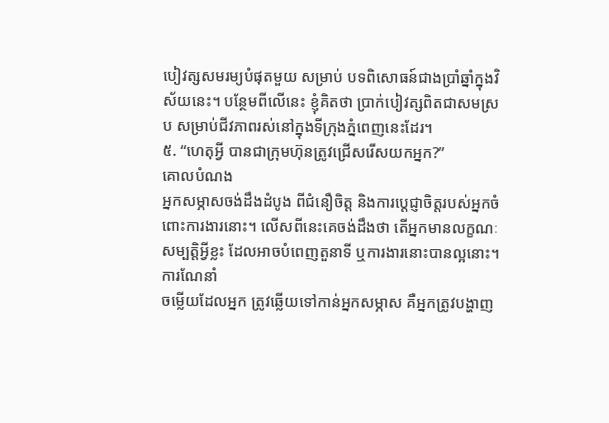បៀវត្សសមរម្យបំផុតមួយ សម្រាប់ បទពិសោធន៍ជាងប្រាំឆ្នាំក្នុងវិស័យនេះ។ បន្ថែមពីលើនេះ ខ្ញុំគិតថា ប្រាក់បៀវត្សពិតជាសមស្រប សម្រាប់ជីវភាពរស់នៅក្នុងទីក្រុងភ្នំពេញនេះដែរ។
៥. “ហេតុអ្វី បានជាក្រុមហ៊ុនត្រូវជ្រើសរើសយកអ្នក?”
គោលបំណង
អ្នកសម្ភាសចង់ដឹងដំបូង ពីជំនឿចិត្ត និងការប្តេជ្ញាចិត្តរបស់អ្នកចំពោះការងារនោះ។ លើសពីនេះគេចង់ដឹងថា តើអ្នកមានលក្ខណៈសម្បត្តិអ្វីខ្លះ ដែលអាចបំពេញតួនាទី ឬការងារនោះបានល្អនោះ។
ការណែនាំ
ចម្លើយដែលអ្នក ត្រូវឆ្លើយទៅកាន់អ្នកសម្ភាស គឺអ្នកត្រូវបង្ហាញ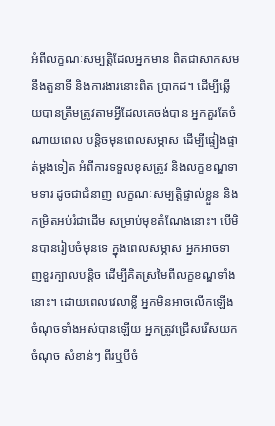អំពីលក្ខណៈសម្បត្តិដែលអ្នកមាន ពិតជាសាកសមនឹងតួនាទី និងការងារនោះពិត ប្រាកដ។ ដើម្បីឆ្លើយបានត្រឹមត្រូវតាមអ្វីដែលគេចង់បាន អ្នកគួរតែចំណាយពេល បន្តិចមុនពេលសម្ភាស ដើម្បីផ្ទៀងផ្ទាត់ម្តងទៀត អំពីការទទួលខុសត្រូវ និងលក្ខខណ្ឌទាមទារ ដូចជាជំនាញ លក្ខណៈសម្បត្តិផ្ទាល់ខ្លួន និងកម្រិតអប់រំជាដើម សម្រាប់មុខតំណែងនោះ។ បើមិនបានរៀបចំមុនទេ ក្នុងពេលសម្ភាស អ្នកអាចទាញខួរក្បាលបន្តិច ដើម្បីគិតស្រមៃពីលក្ខខណ្ឌទាំងនោះ។ ដោយពេលវេលាខ្លី អ្នកមិនអាចលើកឡើងចំណុចទាំងអស់បានឡើយ អ្នកត្រូវជ្រើសរើសយកចំណុច សំខាន់ៗ ពីរឬបីចំ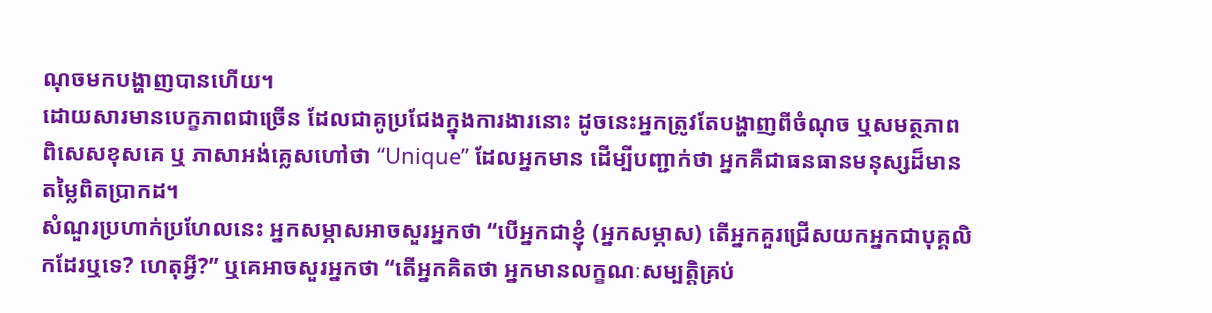ណុចមកបង្ហាញបានហើយ។
ដោយសារមានបេក្ខភាពជាច្រើន ដែលជាគូប្រជែងក្នុងការងារនោះ ដូចនេះអ្នកត្រូវតែបង្ហាញពីចំណុច ឬសមត្ថភាពពិសេសខុសគេ ឬ ភាសាអង់គ្លេសហៅថា “Unique” ដែលអ្នកមាន ដើម្បីបញ្ជាក់ថា អ្នកគឺជាធនធានមនុស្សដ៏មាន តម្លៃពិតប្រាកដ។
សំណួរប្រហាក់ប្រហែលនេះ អ្នកសម្ភាសអាចសួរអ្នកថា “បើអ្នកជាខ្ញុំ (អ្នកសម្ភាស) តើអ្នកគួរជ្រើសយកអ្នកជាបុគ្គលិកដែរឬទេ? ហេតុអ្វី?” ឬគេអាចសួរអ្នកថា “តើអ្នកគិតថា អ្នកមានលក្ខណៈសម្បត្តិគ្រប់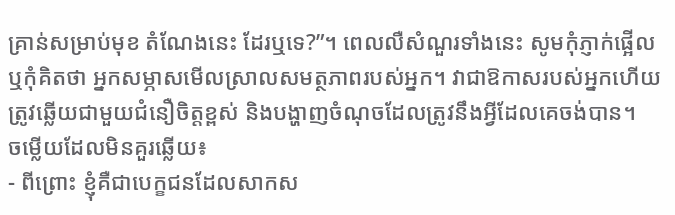គ្រាន់សម្រាប់មុខ តំណែងនេះ ដែរឬទេ?”។ ពេលលឺសំណួរទាំងនេះ សូមកុំភ្ញាក់ផ្អើល ឬកុំគិតថា អ្នកសម្ភាសមើលស្រាលសមត្ថភាពរបស់អ្នក។ វាជាឱកាសរបស់អ្នកហើយ ត្រូវឆ្លើយជាមួយជំនឿចិត្តខ្ពស់ និងបង្ហាញចំណុចដែលត្រូវនឹងអ្វីដែលគេចង់បាន។
ចម្លើយដែលមិនគួរឆ្លើយ៖
- ពីព្រោះ ខ្ញុំគឺជាបេក្ខជនដែលសាកស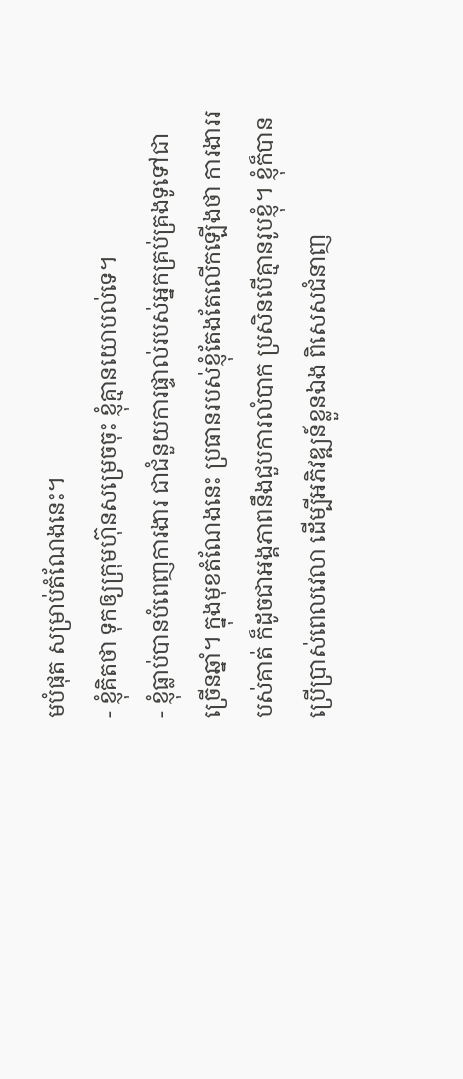មបំផុត សម្រាប់តំណែងនេះ។
- ខ្ញុំគិតថា ទុកឲ្យក្រុមហ៊ុនសម្រេចចុះ ខ្ញុំគ្មានយោបល់ទេ។
- ខ្ញុំធ្លាប់បានបំពេញការងារ ជាជំនួយការផ្ទាល់របស់អ្នកគ្រប់គ្រងទូទៅជាច្រើនឆ្នាំ។ ក្នុងមុខតំណែងនេះ ប្រធានរបស់ខ្ញុំតែងតែលើកឡើងថា ការងាររបស់គាត់ ក៏ដូចជាអង្គភាពនឹងជួបការលំបាក ប្រសិនបើគ្មានរូបខ្ញុំ។ ខ្ញុំក៏បានប្រើប្រាស់ពេលវេលា ដើម្បីអភិវឌ្ឍន៍ខ្លួនឯង ពិសេសជំនាញ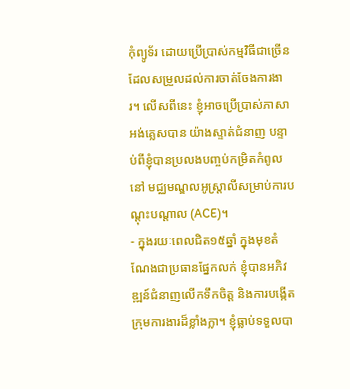កុំព្យូទ័រ ដោយប្រើប្រាស់កម្មវិធីជាច្រើនដែលសម្រួលដល់ការចាត់ចែងការងារ។ លើសពីនេះ ខ្ញុំអាចប្រើប្រាស់ភាសាអង់គ្លេសបាន យ៉ាងស្ទាត់ជំនាញ បន្ទាប់ពីខ្ញុំបានប្រលងបញ្ចប់កម្រិតកំពូលនៅ មជ្ឈមណ្ឌលអូស្រ្តាលីសម្រាប់ការបណ្តុះបណ្តាល (ACE)។
- ក្នុងរយៈពេលជិត១៥ឆ្នាំ ក្នុងមុខតំណែងជាប្រធានផ្នែកលក់ ខ្ញុំបានអភិវឌ្ឍន៍ជំនាញលើកទឹកចិត្ត និងការបង្កើតក្រុមការងារដ៏ខ្លាំងក្លា។ ខ្ញុំធ្លាប់ទទួលបា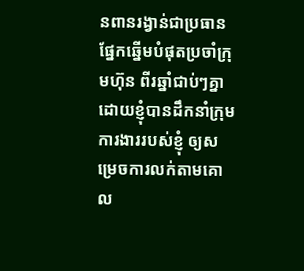នពានរង្វាន់ជាប្រធានផ្នែកឆ្នើមបំផុតប្រចាំក្រុមហ៊ុន ពីរឆ្នាំជាប់ៗគ្នា ដោយខ្ញុំបានដឹកនាំក្រុមការងាររបស់ខ្ញុំ ឲ្យសម្រេចការលក់តាមគោល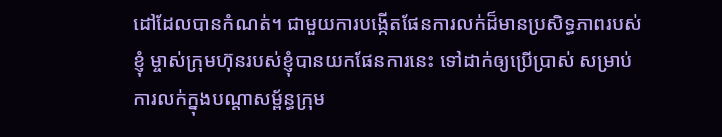ដៅដែលបានកំណត់។ ជាមួយការបង្កើតផែនការលក់ដ៏មានប្រសិទ្ធភាពរបស់ខ្ញុំ ម្ចាស់ក្រុមហ៊ុនរបស់ខ្ញុំបានយកផែនការនេះ ទៅដាក់ឲ្យប្រើប្រាស់ សម្រាប់ការលក់ក្នុងបណ្តាសម្ព័ន្ធក្រុម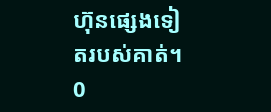ហ៊ុនផ្សេងទៀតរបស់គាត់។
0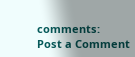comments:
Post a Comment